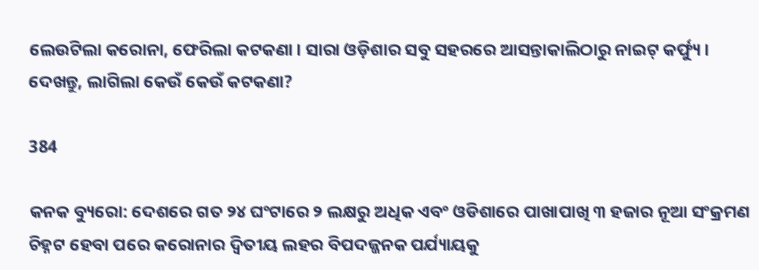ଲେଉଟିଲା କରୋନା, ଫେରିଲା କଟକଣା । ସାରା ଓଡ଼ିଶାର ସବୁ ସହରରେ ଆସନ୍ତାକାଲିଠାରୁ ନାଇଟ୍ କର୍ଫ୍ୟୁ । ଦେଖନ୍ତୁ, ଲାଗିଲା କେଉଁ କେଉଁ କଟକଣା?

384

କନକ ବ୍ୟୁରୋ: ଦେଶରେ ଗତ ୨୪ ଘଂଟାରେ ୨ ଲକ୍ଷରୁ ଅଧିକ ଏବଂ ଓଡିଶାରେ ପାଖାପାଖି ୩ ହଜାର ନୂଆ ସଂକ୍ରମଣ ଚିହ୍ନଟ ହେବା ପରେ କରୋନାର ଦ୍ୱିତୀୟ ଲହର ବିପଦଜ୍ଜନକ ପର୍ଯ୍ୟାୟକୁ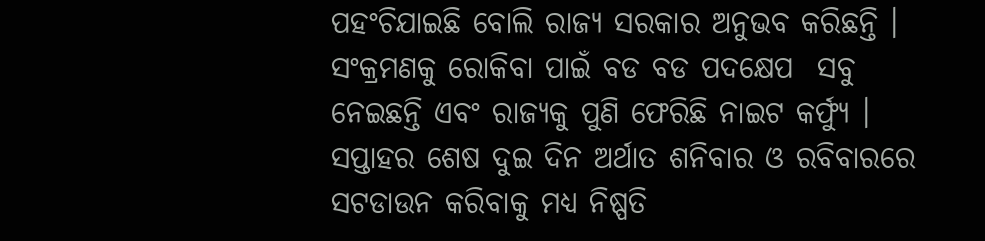ପହଂଚିଯାଇଛି ବୋଲି ରାଜ୍ୟ ସରକାର ଅନୁଭବ କରିଛନ୍ତି । ସଂକ୍ରମଣକୁ ରୋକିବା ପାଇଁ ବଡ ବଡ ପଦକ୍ଷେପ  ସବୁ ନେଇଛନ୍ତି ଏବଂ ରାଜ୍ୟକୁ ପୁଣି ଫେରିଛି ନାଇଟ କର୍ଫ୍ୟୁ । ସପ୍ତାହର ଶେଷ ଦୁଇ ଦିନ ଅର୍ଥାତ ଶନିବାର ଓ ରବିବାରରେ ସଟଡାଉନ କରିବାକୁ ମଧ୍ୟ ନିଷ୍ପତି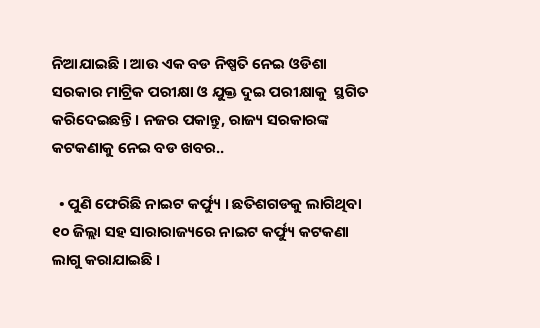ନିଆଯାଇଛି । ଆଉ ଏକ ବଡ ନିଷ୍ପତି ନେଇ ଓଡିଶା ସରକାର ମାଟ୍ରିକ ପରୀକ୍ଷା ଓ ଯୁକ୍ତ ଦୁଇ ପରୀକ୍ଷାକୁ  ସ୍ଥଗିତ କରିଦେଇଛନ୍ତି । ନଜର ପକାନ୍ତୁ, ରାଜ୍ୟ ସରକାରଙ୍କ କଟକଣାକୁ ନେଇ ବଡ ଖବର..

  • ପୁଣି ଫେରିଛି ନାଇଟ କର୍ଫ୍ୟୁ । ଛତିଶଗଡକୁ ଲାଗିଥିବା ୧୦ ଜିଲ୍ଲା ସହ ସାରାରାଜ୍ୟରେ ନାଇଟ କର୍ଫ୍ୟୁ କଟକଣା ଲାଗୁ କରାଯାଇଛି ।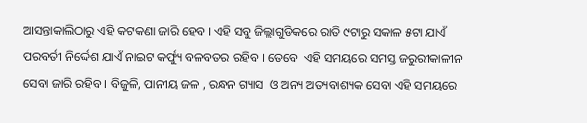ଆସନ୍ତାକାଲିଠାରୁ ଏହି କଟକଣା ଜାରି ହେବ । ଏହି ସବୁ ଜିଲ୍ଲାଗୁଡିକରେ ରାତି ୯ଟାରୁ ସକାଳ ୫ଟା ଯାଏଁ ପରବର୍ତୀ ନିର୍ଦ୍ଦେଶ ଯାଏଁ ନାଇଟ କର୍ଫ୍ୟୁ ବଳବତର ରହିବ । ତେବେ  ଏହି ସମୟରେ ସମସ୍ତ ଜରୁରୀକାଳୀନ ସେବା ଜାରି ରହିବ । ବିଜୁଳି, ପାନୀୟ ଜଳ , ରନ୍ଧନ ଗ୍ୟାସ  ଓ ଅନ୍ୟ ଅତ୍ୟବାଶ୍ୟକ ସେବା ଏହି ସମୟରେ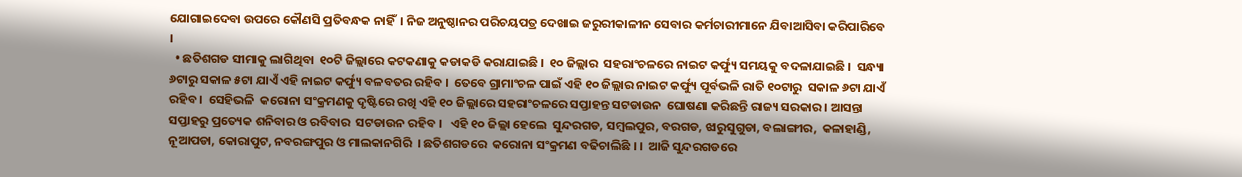ଯୋଗାଇଦେବା ଉପରେ କୌଣସି ପ୍ରତିବନ୍ଧକ ନାହିଁ  । ନିଜ ଅନୁଷ୍ଠାନର ପରିଚୟପତ୍ର ଦେଖାଇ ଜରୁରୀକାଳୀନ ସେବାର କର୍ମଚାରୀମାନେ ଯିବାଆସିବା କରିପାରିବେ ।
  • ଛତିଶଗଡ ସୀମାକୁ ଲାଗିଥିବା  ୧୦ଟି ଜିଲ୍ଲାରେ କଟକଣାକୁ କଡାକଡି କରାଯାଇଛି ।  ୧୦ ଜିଲ୍ଲାର  ସହରାଂଚଳରେ ନାଇଟ କର୍ଫ୍ୟୁ ସମୟକୁ ବଦଳାଯାଇଛି ।  ସନ୍ଧ୍ୟା ୬ଟାରୁ ସକାଳ ୫ଟା ଯାଏଁ ଏହି ନାଇଟ କର୍ଫ୍ୟୁ ବଳବତର ରହିବ ।  ତେବେ ଗ୍ରାମାଂଚଳ ପାଇଁ ଏହି ୧୦ ଜିଲ୍ଲାର ନାଇଟ କର୍ଫ୍ୟୁ ପୂର୍ବଭଳି ରାତି ୧୦ଟାରୁ  ସକାଳ ୬ଟା ଯାଏଁ ରହିବ ।  ସେହିଭଳି  କରୋନା ସଂକ୍ରମଣକୁ ଦୃଷ୍ଟିରେ ରଖି ଏହି ୧୦ ଜିଲ୍ଲାରେ ସହରାଂଚଳରେ ସପ୍ତାହନ୍ତ ସଟଡାଉନ  ଘୋଷଣା କରିଛନ୍ତି ରାଜ୍ୟ ସରକାର । ଆସନ୍ତା ସପ୍ତାହରୁ ପ୍ରତ୍ୟେକ ଶନିବାର ଓ ରବିବାର  ସଟଡାଉନ ରହିବ ।   ଏହି ୧୦ ଜିଲ୍ଲା ହେଲେ  ସୁନ୍ଦରଗଡ, ସମ୍ବଲପୁର, ବରଗଡ, ଝାରୁସୁଗୁଡା, ବଲାଙ୍ଗୀର,  କଳାହାଣ୍ଡି, ନୂଆପଡା, କୋରାପୁଟ, ନବରଙ୍ଗପୁର ଓ ମାଲକାନଗିରି  । ଛତିଶଗଡରେ  କରୋନା ସଂକ୍ରମଣ ବଢିଚାଲିଛି । ।  ଆଜି ସୁନ୍ଦରଗଡରେ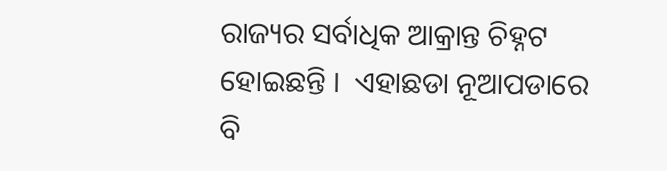ରାଜ୍ୟର ସର୍ବାଧିକ ଆକ୍ରାନ୍ତ ଚିହ୍ନଟ ହୋଇଛନ୍ତି ।  ଏହାଛଡା ନୂଆପଡାରେ ବି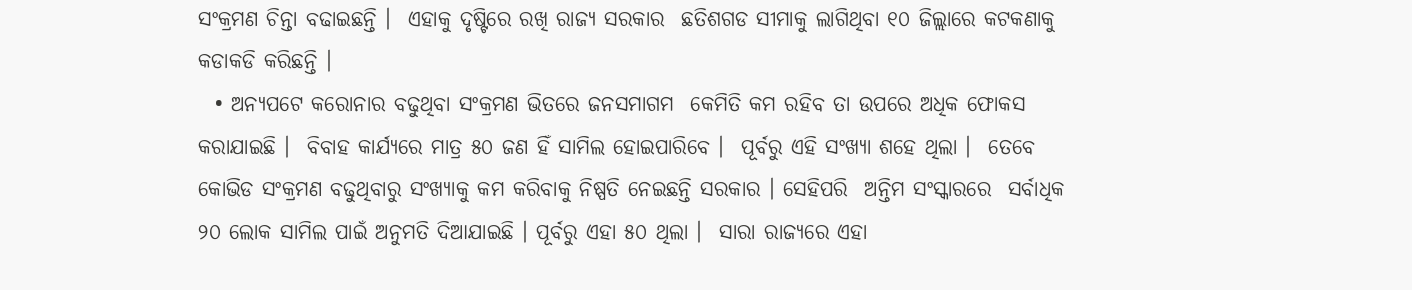ସଂକ୍ରମଣ ଚିନ୍ତା ବଢାଇଛନ୍ତି ।  ଏହାକୁ ଦୃଷ୍ଟିରେ ରଖି ରାଜ୍ୟ ସରକାର  ଛତିଶଗଡ ସୀମାକୁ ଲାଗିଥିବା ୧୦ ଜିଲ୍ଲାରେ କଟକଣାକୁ କଡାକଡି କରିଛନ୍ତି ।
  • ଅନ୍ୟପଟେ କରୋନାର ବଢୁଥିବା ସଂକ୍ରମଣ ଭିତରେ ଜନସମାଗମ  କେମିତି କମ ରହିବ ତା ଉପରେ ଅଧିକ ଫୋକସ କରାଯାଇଛି ।  ବିବାହ କାର୍ଯ୍ୟରେ ମାତ୍ର ୫୦ ଜଣ ହିଁ ସାମିଲ ହୋଇପାରିବେ ।  ପୂର୍ବରୁ ଏହି ସଂଖ୍ୟା ଶହେ ଥିଲା ।  ତେବେ କୋଭିଡ ସଂକ୍ରମଣ ବଢୁଥିବାରୁ ସଂଖ୍ୟାକୁ କମ କରିବାକୁ ନିଷ୍ପତି ନେଇଛନ୍ତି ସରକାର । ସେହିପରି  ଅନ୍ତିମ ସଂସ୍କାରରେ  ସର୍ବାଧିକ ୨୦ ଲୋକ ସାମିଲ ପାଇଁ ଅନୁମତି ଦିଆଯାଇଛି । ପୂର୍ବରୁ ଏହା ୫୦ ଥିଲା ।  ସାରା ରାଜ୍ୟରେ ଏହା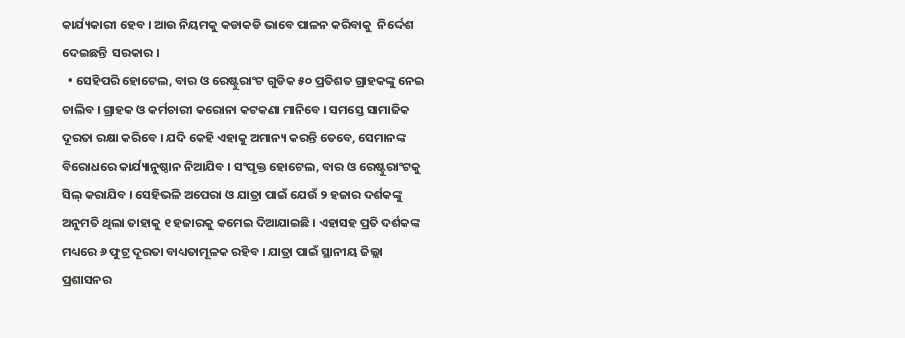କାର୍ଯ୍ୟକାରୀ ହେବ । ଆଉ ନିୟମକୁ କଡାକଡି ଭାବେ ପାଳନ କରିବାକୁ  ନିର୍ଦ୍ଦେଶ ଦେଇଛନ୍ତି  ସରକାର ।
  • ସେହିପରି ହୋଟେଲ, ବାର ଓ ରେଷ୍ଟୁରାଂଟ ଗୁଡିକ ୫୦ ପ୍ରତିଶତ ଗ୍ରାହକଙ୍କୁ ନେଇ ଚାଲିବ । ଗ୍ରାହକ ଓ କର୍ମଚାରୀ କରୋନା କଟକଣା ମାନିବେ । ସମସ୍ତେ ସାମାଜିକ ଦୂରତା ରକ୍ଷା କରିବେ । ଯଦି କେହି ଏହାକୁ ଅମାନ୍ୟ କରନ୍ତି ତେବେ, ସେମାନଙ୍କ ବିରୋଧରେ କାର୍ଯ୍ୟାନୁଷ୍ଠାନ ନିଆଯିବ । ସଂପୃକ୍ତ ହୋଟେଲ, ବାର ଓ ରେଷ୍ଟୁରାଂଟକୁ ସିଲ୍ କରାଯିବ । ସେହିଭଳି ଅପେରା ଓ ଯାତ୍ରା ପାଇଁ ଯେଉଁ ୨ ହଜାର ଦର୍ଶକଙ୍କୁ ଅନୁମତି ଥିଲା ତାହାକୁ ୧ ହଜାରକୁ କମେଇ ଦିଆଯାଇଛି । ଏହାସହ ପ୍ରତି ଦର୍ଶକଙ୍କ ମଧ୍ୟରେ ୬ ଫୁଟ୍ର ଦୂରତା ବାଧ୍ୟତାମୂଳକ ରହିବ । ଯାତ୍ରା ପାଇଁ ସ୍ଥାନୀୟ ଜିଲ୍ଲା ପ୍ରଶାସନର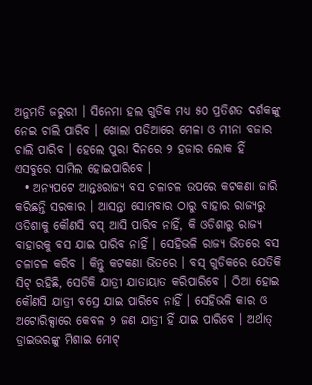ଅନୁମତି ଜରୁରୀ । ସିନେମା ହଲ ଗୁଡିକ ମଧ୍ୟ ୫୦ ପ୍ରତିଶତ ଦର୍ଶକଙ୍କୁ ନେଇ ଚାଲି ପାରିବ । ଖୋଲା ପଡିଆରେ ମେଳା ଓ ମୀନା ବଜାର ଚାଲି ପାରିବ । ହେଲେ ପୁରା ଦିନରେ ୨ ହଜାର ଲୋକ ହିଁ ଏସବୁରେ ସାମିଲ ହୋଇପାରିବେ ।
  • ଅନ୍ୟପଟେ ଆନ୍ତଃରାଜ୍ୟ ବସ ଚଳାଚଳ ଉପରେ କଟକଣା ଜାରି କରିଛନ୍ତି ସରକାର । ଆସନ୍ତା ସୋମବାର ଠାରୁ ବାହାର ରାଜ୍ୟରୁ ଓଡିଶାକୁ କୌଣସି ବସ୍ ଆସି ପାରିବ ନାହିଁ, କି ଓଡିଶାରୁ ରାଜ୍ୟ ବାହାରକୁ ବସ ଯାଇ ପାରିବ ନାହିଁ । ସେହିଭଳି ରାଜ୍ୟ ଭିତରେ ବସ ଚଳାଚଳ କରିବ । କିନ୍ତୁ କଟକଣା ଭିତରେ । ବସ୍ ଗୁଡିକରେ ଯେତିକି ସିଟ୍ ରହିଛି, ସେତିକି ଯାତ୍ରୀ ଯାତାୟାତ କରିପାରିବେ । ଠିଆ ହୋଇ କୌଣସି ଯାତ୍ରୀ ବସ୍ରେ ଯାଇ ପାରିବେ ନାହିଁ । ସେହିଭଳି କାର ଓ ଅଟୋରିକ୍ସାରେ କେବଳ ୨ ଜଣ ଯାତ୍ରୀ ହିଁ ଯାଇ ପାରିବେ । ଅର୍ଥାତ୍ ଡ୍ରାଇଭରଙ୍କୁ ମିଶାଇ ମୋଟ୍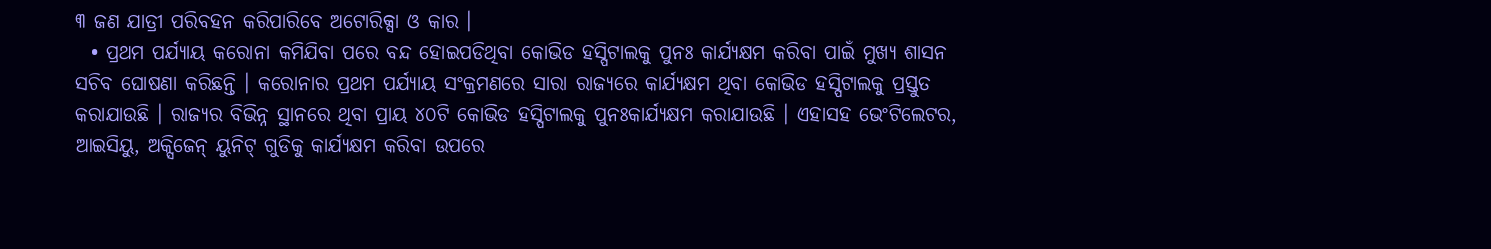୩ ଜଣ ଯାତ୍ରୀ ପରିବହନ କରିପାରିବେ ଅଟୋରିକ୍ସା ଓ କାର ।
  • ପ୍ରଥମ ପର୍ଯ୍ୟାୟ କରୋନା କମିଯିବା ପରେ ବନ୍ଦ ହୋଇପଡିଥିବା କୋଭିଡ ହସ୍ପିଟାଲକୁ ପୁନଃ କାର୍ଯ୍ୟକ୍ଷମ କରିବା ପାଇଁ ମୁଖ୍ୟ ଶାସନ ସଚିବ ଘୋଷଣା କରିଛନ୍ତି । କରୋନାର ପ୍ରଥମ ପର୍ଯ୍ୟାୟ ସଂକ୍ରମଣରେ ସାରା ରାଜ୍ୟରେ କାର୍ଯ୍ୟକ୍ଷମ ଥିବା କୋଭିଡ ହସ୍ପିଟାଲକୁ ପ୍ରସ୍ତୁତ କରାଯାଉଛି । ରାଜ୍ୟର ବିଭିନ୍ନ ସ୍ଥାନରେ ଥିବା ପ୍ରାୟ ୪୦ଟି କୋଭିଡ ହସ୍ପିଟାଲକୁ ପୁନଃକାର୍ଯ୍ୟକ୍ଷମ କରାଯାଉଛି । ଏହାସହ ଭେଂଟିଲେଟର, ଆଇସିୟୁ, ଅକ୍ସିଜେନ୍ ୟୁନିଟ୍ ଗୁଡିକୁ କାର୍ଯ୍ୟକ୍ଷମ କରିବା ଉପରେ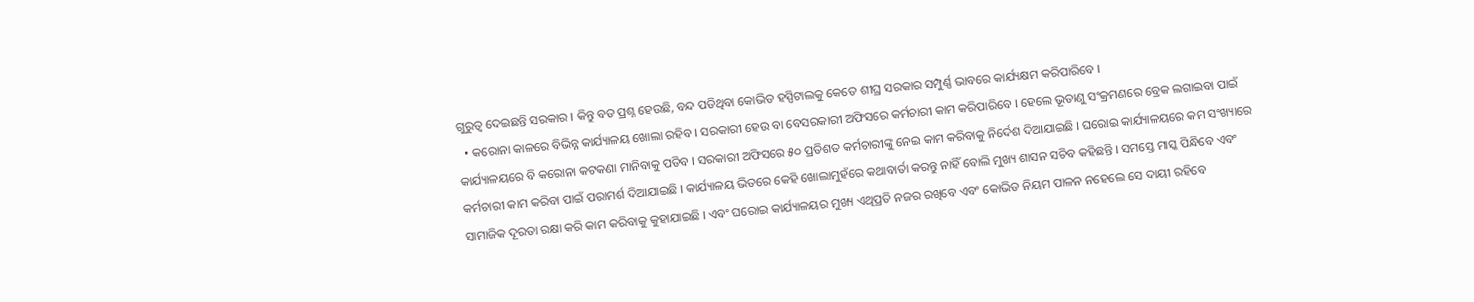ଗୁରୁତ୍ୱ ଦେଇଛନ୍ତି ସରକାର । କିନ୍ତୁ ବଡ ପ୍ରଶ୍ନ ହେଉଛି, ବନ୍ଦ ପଡିଥିବା କୋଭିଡ ହସ୍ପିଟାଲକୁ କେତେ ଶୀଘ୍ର ସରକାର ସମ୍ପୁର୍ଣ୍ଣ ଭାବରେ କାର୍ଯ୍ୟକ୍ଷମ କରିପାରିବେ ।
  • କରୋନା କାଳରେ ବିଭିନ୍ନ କାର୍ଯ୍ୟାଳୟ ଖୋଲା ରହିବ । ସରକାରୀ ହେଉ ବା ବେସରକାରୀ ଅଫିସରେ କର୍ମଚାରୀ କାମ କରିପାରିବେ । ହେଲେ ଭୂତାଣୁ ସଂକ୍ରମଣରେ ବ୍ରେକ ଲଗାଇବା ପାଇଁ କାର୍ଯ୍ୟାଳୟରେ ବି କରୋନା କଟକଣା ମାନିବାକୁ ପଡିବ । ସରକାରୀ ଅଫିସରେ ୫୦ ପ୍ରତିଶତ କର୍ମଚାରୀଙ୍କୁ ନେଇ କାମ କରିବାକୁ ନିର୍ଦେଶ ଦିଆଯାଇଛି । ଘରୋଇ କାର୍ଯ୍ୟାଳୟରେ କମ ସଂଖ୍ୟାରେ କର୍ମଚାରୀ କାମ କରିବା ପାଇଁ ପରାମର୍ଶ ଦିଆଯାଇଛି । କାର୍ଯ୍ୟାଳୟ ଭିତରେ କେହି ଖୋଲାମୁହଁରେ କଥାବାର୍ତା କରନ୍ତୁ ନାହିଁ ବୋଲି ମୁଖ୍ୟ ଶାସନ ସଚିବ କହିଛନ୍ତି । ସମସ୍ତେ ମାସ୍କ ପିନ୍ଧିବେ ଏବଂ ସାମାଜିକ ଦୂରତା ରକ୍ଷା କରି କାମ କରିବାକୁ କୁହାଯାଇଛି । ଏବଂ ଘରୋଇ କାର୍ଯ୍ୟାଳୟର ମୁଖ୍ୟ ଏଥିପ୍ରତି ନଜର ରଖିବେ ଏବଂ କୋଭିଡ ନିୟମ ପାଳନ ନହେଲେ ସେ ଦାୟୀ ରହିବେ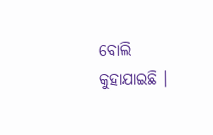ବୋଲି କୁହାଯାଇଛି ।